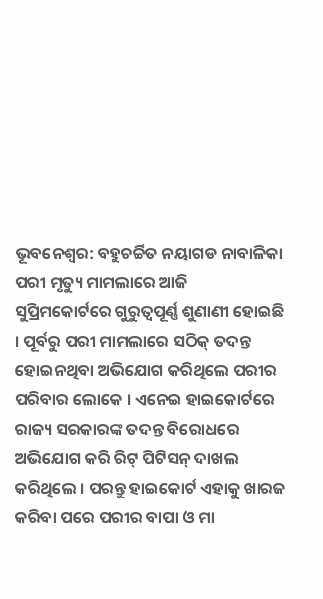ଭୂବନେଶ୍ବର: ବହୁଚର୍ଚ୍ଚିତ ନୟାଗଡ ନାବାଳିକା ପରୀ ମୃତ୍ୟୁ ମାମଲାରେ ଆଜି ସୁପ୍ରିମକୋର୍ଟରେ ଗୁରୁତ୍ୱପୂର୍ଣ୍ଣ ଶୁଣାଣୀ ହୋଇଛି । ପୂର୍ବରୁ ପରୀ ମାମଲାରେ ସଠିକ୍ ତଦନ୍ତ ହୋଇନଥିବା ଅଭିଯୋଗ କରିଥିଲେ ପରୀର ପରିବାର ଲୋକେ । ଏନେଇ ହାଇକୋର୍ଟରେ ରାଜ୍ୟ ସରକାରଙ୍କ ତଦନ୍ତ ବିରୋଧରେ ଅଭିଯୋଗ କରି ରିଟ୍ ପିଟିସନ୍ ଦାଖଲ କରିଥିଲେ । ପରନ୍ତୁ ହାଇକୋର୍ଟ ଏହାକୁ ଖାରଜ କରିବା ପରେ ପରୀର ବାପା ଓ ମା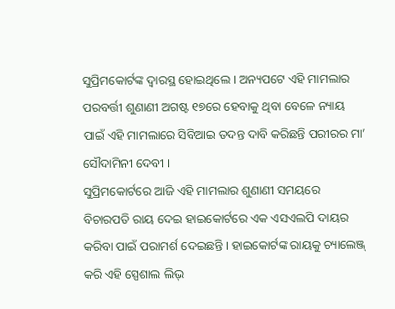ସୁପ୍ରିମକୋର୍ଟଙ୍କ ଦ୍ୱାରସ୍ଥ ହୋଇଥିଲେ । ଅନ୍ୟପଟେ ଏହି ମାମଲାର ପରବର୍ତ୍ତୀ ଶୁଣାଣୀ ଅଗଷ୍ଟ ୧୭ରେ ହେବାକୁ ଥିବା ବେଳେ ନ୍ୟାୟ ପାଇଁ ଏହି ମାମଲାରେ ସିବିଆଇ ତଦନ୍ତ ଦାବି କରିଛନ୍ତି ପରୀରର ମା’ ସୌଦାମିନୀ ଦେବୀ ।
ସୁପ୍ରିମକୋର୍ଟରେ ଆଜି ଏହି ମାମଲାର ଶୁଣାଣୀ ସମୟରେ ବିଚାରପତି ରାୟ ଦେଇ ହାଇକୋର୍ଟରେ ଏକ ଏସଏଲପି ଦାୟର କରିବା ପାଇଁ ପରାମର୍ଶ ଦେଇଛନ୍ତି । ହାଇକୋର୍ଟଙ୍କ ରାୟକୁ ଚ୍ୟାଲେଞ୍ଜ୍ କରି ଏହି ସ୍ପେଶାଲ ଲିଭ୍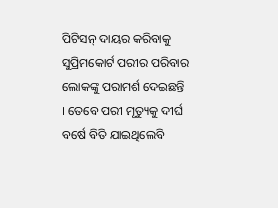ପିଟିସନ୍ ଦାୟର କରିବାକୁ ସୁପ୍ରିମକୋର୍ଟ ପରୀର ପରିବାର ଲୋକଙ୍କୁ ପରାମର୍ଶ ଦେଇଛନ୍ତି । ତେବେ ପରୀ ମୃତ୍ୟୁକୁ ଦୀର୍ଘ ବର୍ଷେ ବିତି ଯାଇଥିଲେବି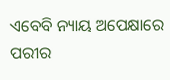ଏବେବି ନ୍ୟାୟ ଅପେକ୍ଷାରେ ପରୀର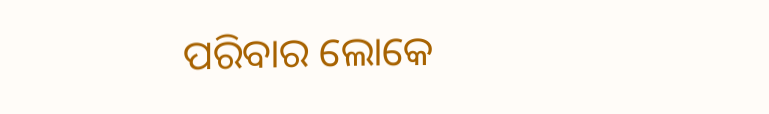ପରିବାର ଲୋକେ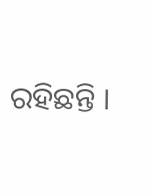ରହିଛନ୍ତି ।